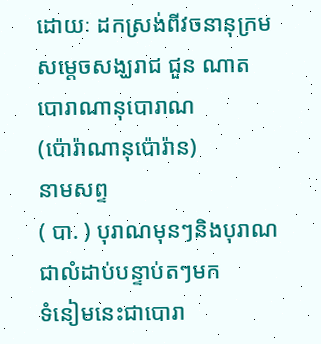ដោយៈ ដកស្រង់ពីវចនានុក្រម សម្តេចសង្ឃរាជ ជួន ណាត
បោរាណានុបោរាណ
(ប៉ោរ៉ាណានុប៉ោរ៉ាន)
នាមសព្ទ
( បា. ) បុរាណមុនៗនិងបុរាណជាលំដាប់បន្ទាប់តៗមក
ទំនៀមនេះជាបោរា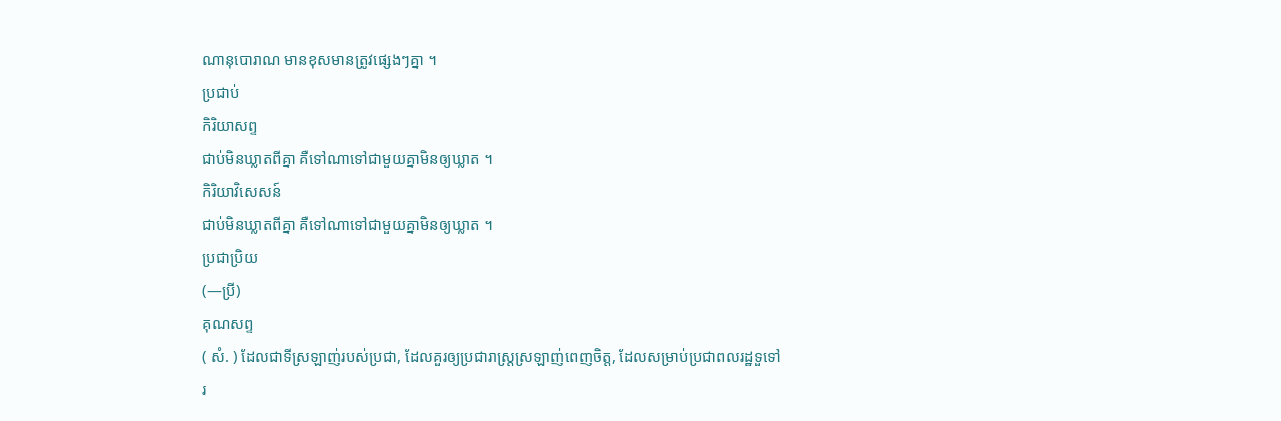ណានុបោរាណ មានខុសមានត្រូវផ្សេងៗគ្នា ។
ប្រជាប់
កិរិយាសព្ទ
ជាប់មិនឃ្លាតពីគ្នា គឺទៅណាទៅជាមួយគ្នាមិនឲ្យឃ្លាត ។
កិរិយាវិសេសន៍
ជាប់មិនឃ្លាតពីគ្នា គឺទៅណាទៅជាមួយគ្នាមិនឲ្យឃ្លាត ។
ប្រជាប្រិយ
(—ប្រី)
គុណសព្ទ
( សំ. ) ដែលជាទីស្រឡាញ់របស់ប្រជា, ដែលគួរឲ្យប្រជារាស្ត្រស្រឡាញ់ពេញចិត្ត, ដែលសម្រាប់ប្រជាពលរដ្ឋទួទៅ
រ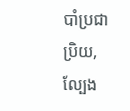បាំប្រជាប្រិយ, ល្បែង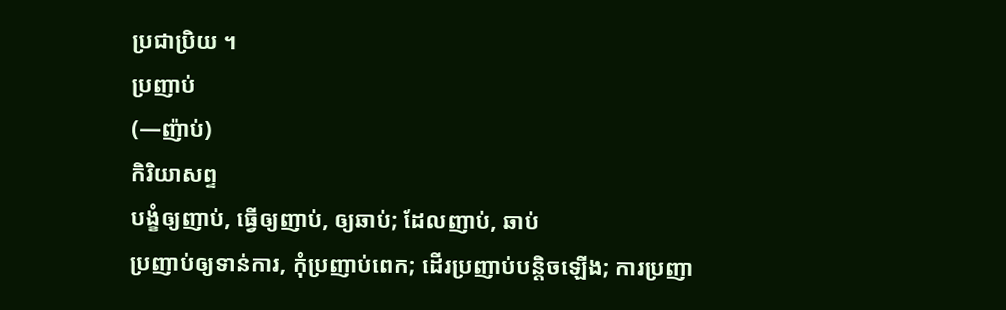ប្រជាប្រិយ ។
ប្រញាប់
(—ញ៉ាប់)
កិរិយាសព្ទ
បង្ខំឲ្យញាប់, ធ្វើឲ្យញាប់, ឲ្យឆាប់; ដែលញាប់, ឆាប់
ប្រញាប់ឲ្យទាន់ការ, កុំប្រញាប់ពេក; ដើរប្រញាប់បន្តិចឡើង; ការប្រញា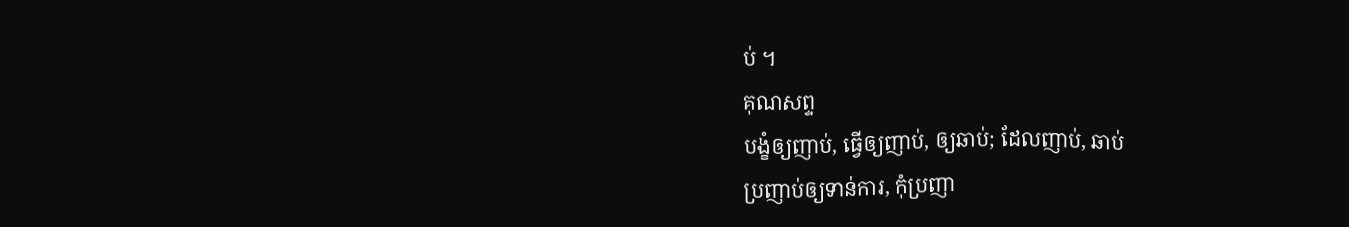ប់ ។
គុណសព្ទ
បង្ខំឲ្យញាប់, ធ្វើឲ្យញាប់, ឲ្យឆាប់; ដែលញាប់, ឆាប់
ប្រញាប់ឲ្យទាន់ការ, កុំប្រញា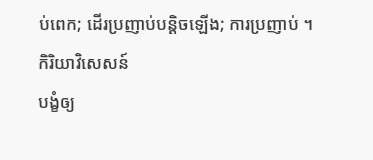ប់ពេក; ដើរប្រញាប់បន្តិចឡើង; ការប្រញាប់ ។
កិរិយាវិសេសន៍
បង្ខំឲ្យ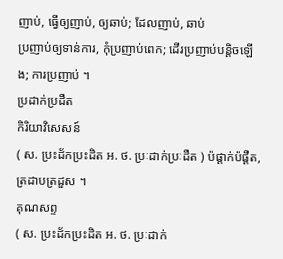ញាប់, ធ្វើឲ្យញាប់, ឲ្យឆាប់; ដែលញាប់, ឆាប់
ប្រញាប់ឲ្យទាន់ការ, កុំប្រញាប់ពេក; ដើរប្រញាប់បន្តិចឡើង; ការប្រញាប់ ។
ប្រដាក់ប្រដឺត
កិរិយាវិសេសន៍
( ស. ប្រះដ័កប្រះដិត អ. ថ. ប្រៈដាក់ប្រៈដឺត ) ប៉ផ្ដាក់ប៉ផ្ដឺត, ត្រដាបត្រដួស ។
គុណសព្ទ
( ស. ប្រះដ័កប្រះដិត អ. ថ. ប្រៈដាក់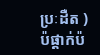ប្រៈដឺត ) ប៉ផ្ដាក់ប៉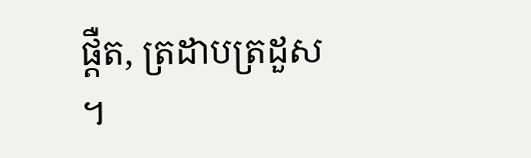ផ្ដឺត, ត្រដាបត្រដួស ។